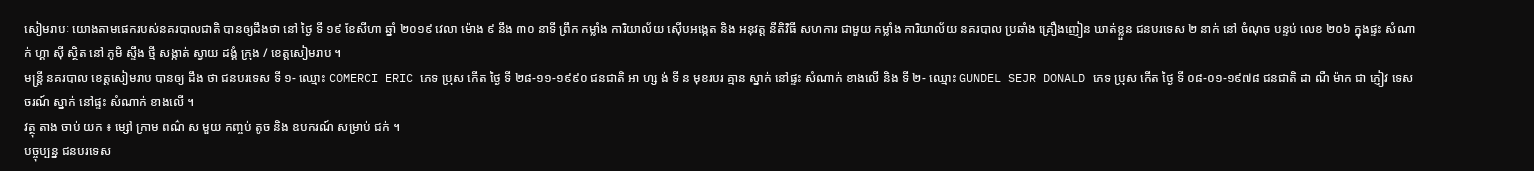សៀមរាបៈ យោងតាមផេករបស់នគរបាលជាតិ បានឲ្យដឹងថា នៅ ថ្ងៃ ទី ១៩ ខែសីហា ឆ្នាំ ២០១៩ វេលា ម៉ោង ៩ នឹង ៣០ នាទី ព្រឹក កម្លាំង ការិយាល័យ ស៊ើបអង្កេត និង អនុវត្ត នីតិវិធី សហការ ជាមួយ កម្លាំង ការិយាល័យ នគរបាល ប្រឆាំង គ្រឿងញៀន ឃាត់ខ្លួន ជនបរទេស ២ នាក់ នៅ ចំណុច បន្ទប់ លេខ ២០៦ ក្នុងផ្ទះ សំណាក់ ហ្គា ស៊ី ស្ថិត នៅ ភូមិ ស្ទឹង ថ្មី សង្កាត់ ស្វាយ ដង្គំ ក្រុង / ខេត្តសៀមរាប ។
មន្ត្រី នគរបាល ខេត្តសៀមរាប បានឲ្យ ដឹង ថា ជនបរទេស ទី ១- ឈ្មោះ COMERCI ERIC ភេទ ប្រុស កើត ថ្ងៃ ទី ២៨-១១-១៩៩០ ជនជាតិ អា ហ្ស ង់ ទី ន មុខរបរ គ្មាន ស្នាក់ នៅផ្ទះ សំណាក់ ខាងលើ និង ទី ២- ឈ្មោះ GUNDEL SEJR DONALD ភេទ ប្រុស កើត ថ្ងៃ ទី ០៨-០១-១៩៧៨ ជនជាតិ ដា ណឺ ម៉ាក ជា ភ្ញៀវ ទេសចរណ៍ ស្នាក់ នៅផ្ទះ សំណាក់ ខាងលើ ។
វត្ថុ តាង ចាប់ យក ៖ ម្សៅ ក្រាម ពណ៌ ស មួយ កញ្ចប់ តូច និង ឧបករណ៍ សម្រាប់ ជក់ ។
បច្ចុប្បន្ន ជនបរទេស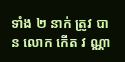ទាំង ២ នាក់ ត្រូវ បាន លោក កើត វ ណ្ណា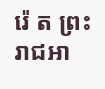រ៉េ ត ព្រះរាជអា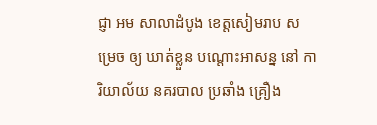ជ្ញា អម សាលាដំបូង ខេត្តសៀមរាប សម្រេច ឲ្យ ឃាត់ខ្លួន បណ្តោះអាសន្ន នៅ ការិយាល័យ នគរបាល ប្រឆាំង គ្រឿង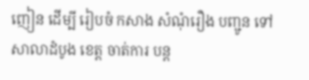ញៀន ដើម្បី រៀបចំ កសាង សំណុំរឿង បញ្ជូន ទៅ សាលាដំបូង ខេត្ត ចាត់ការ បន្ត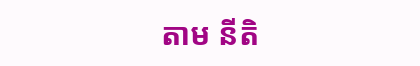តាម នីតិ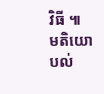វិធី ៕
មតិយោបល់